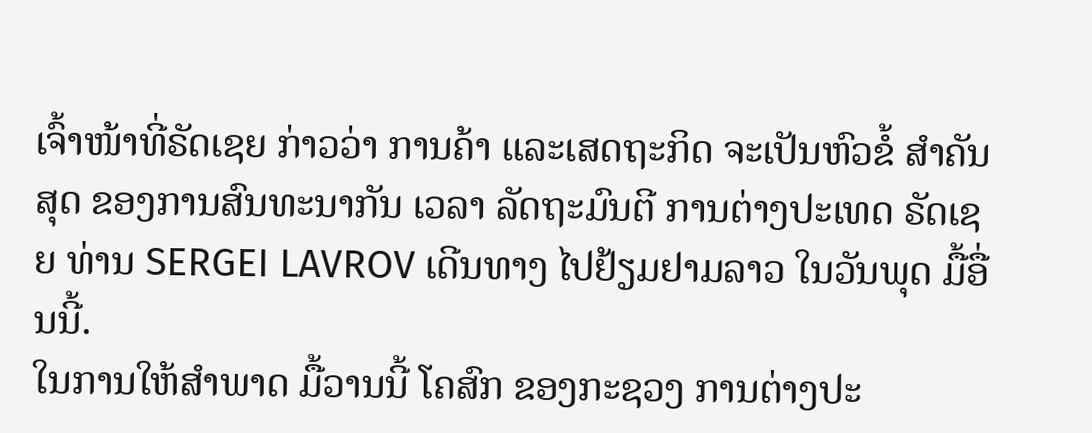ເຈົ້າໜ້າທີ່ຣັດເຊຍ ກ່າວວ່າ ການຄ້າ ແລະເສດຖະກິດ ຈະເປັນຫົວຂໍ້ ສຳຄັນສຸດ ຂອງການສົນທະນາກັນ ເວລາ ລັດຖະມົນຕີ ການຕ່າງປະເທດ ຣັດເຊຍ ທ່ານ SERGEI LAVROV ເດີນທາງ ໄປຢ້ຽມຢາມລາວ ໃນວັນພຸດ ມື້ອື່ນນີ້.
ໃນການໃຫ້ສຳພາດ ມື້ວານນີ້ ໂຄສົກ ຂອງກະຊວງ ການຕ່າງປະ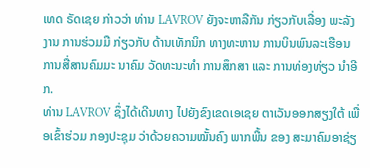ເທດ ຣັດເຊຍ ກ່າວວ່າ ທ່ານ LAVROV ຍັງຈະຫາລືກັນ ກ່ຽວກັບເລື່ອງ ພະລັງງານ ການຮ່ວມມື ກ່ຽວກັບ ດ້ານເທັກນິກ ທາງທະຫານ ການບິນພົນລະເຮືອນ ການສື່ສານຄົມມະ ນາຄົມ ວັດທະນະທຳ ການສຶກສາ ແລະ ການທ່ອງທ່ຽວ ນຳອີກ.
ທ່ານ LAVROV ຊຶ່ງໄດ້ເດີນທາງ ໄປຍັງຂົງເຂດເອເຊຍ ຕາເວັນອອກສຽງໃຕ້ ເພື່ອເຂົ້າຮ່ວມ ກອງປະຊຸມ ວ່າດ້ວຍຄວາມໝັ້ນຄົງ ພາກພື້ນ ຂອງ ສະມາຄົມອາຊ່ຽ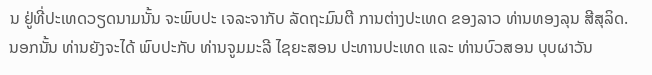ນ ຢູ່ທີ່ປະເທດວຽດນາມນັ້ນ ຈະພົບປະ ເຈລະຈາກັບ ລັດຖະມົນຕີ ການຕ່າງປະເທດ ຂອງລາວ ທ່ານທອງລຸນ ສີສຸລິດ. ນອກນັ້ນ ທ່ານຍັງຈະໄດ້ ພົບປະກັບ ທ່ານຈູມມະລີ ໄຊຍະສອນ ປະທານປະເທດ ແລະ ທ່ານບົວສອນ ບຸບຜາວັນ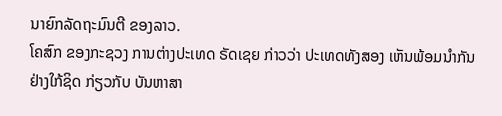ນາຍົກລັດຖະມົນຕີ ຂອງລາວ.
ໂຄສົກ ຂອງກະຊວງ ການຕ່າງປະເທດ ຣັດເຊຍ ກ່າວວ່າ ປະເທດທັງສອງ ເຫັນພ້ອມນຳກັນ ຢ່າງໃກ້ຊິດ ກ່ຽວກັບ ບັນຫາສາ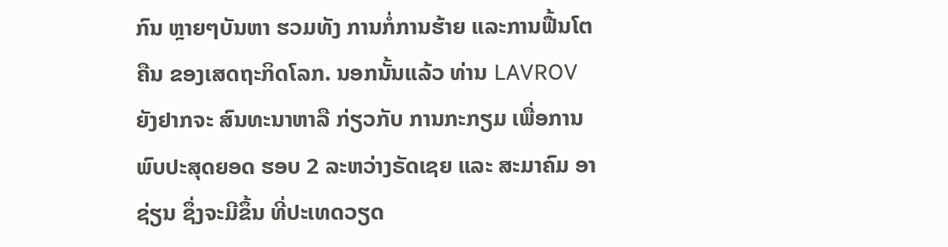ກົນ ຫຼາຍໆບັນຫາ ຮວມທັງ ການກໍ່ການຮ້າຍ ແລະການຟື້ນໂຕຄືນ ຂອງເສດຖະກິດໂລກ. ນອກນັ້ນແລ້ວ ທ່ານ LAVROV ຍັງຢາກຈະ ສົນທະນາຫາລື ກ່ຽວກັບ ການກະກຽມ ເພື່ອການພົບປະສຸດຍອດ ຮອບ 2 ລະຫວ່າງຣັດເຊຍ ແລະ ສະມາຄົມ ອາຊ່ຽນ ຊຶ່ງຈະມີຂຶ້ນ ທີ່ປະເທດວຽດ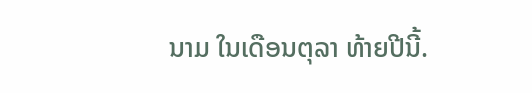ນາມ ໃນເດືອນຕຸລາ ທ້າຍປີນີ້.